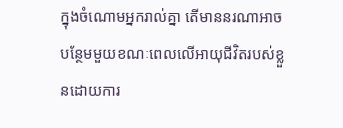ក្នុងចំណោមអ្នករាល់គ្នា តើមាននរណាអាចបន្ថែមមួយខណៈពេលលើអាយុជីវិតរបស់ខ្លួនដោយការ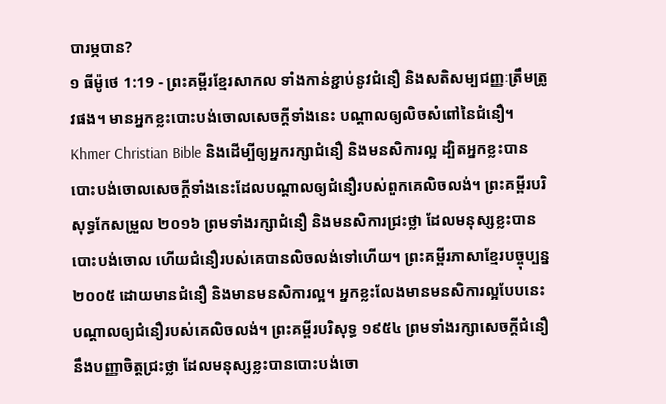បារម្ភបាន?
១ ធីម៉ូថេ 1:19 - ព្រះគម្ពីរខ្មែរសាកល ទាំងកាន់ខ្ជាប់នូវជំនឿ និងសតិសម្បជញ្ញៈត្រឹមត្រូវផង។ មានអ្នកខ្លះបោះបង់ចោលសេចក្ដីទាំងនេះ បណ្ដាលឲ្យលិចសំពៅនៃជំនឿ។ Khmer Christian Bible និងដើម្បីឲ្យអ្នករក្សាជំនឿ និងមនសិការល្អ ដ្បិតអ្នកខ្លះបានបោះបង់ចោលសេចក្ដីទាំងនេះដែលបណ្ដាលឲ្យជំនឿរបស់ពួកគេលិចលង់។ ព្រះគម្ពីរបរិសុទ្ធកែសម្រួល ២០១៦ ព្រមទាំងរក្សាជំនឿ និងមនសិការជ្រះថ្លា ដែលមនុស្សខ្លះបានបោះបង់ចោល ហើយជំនឿរបស់គេបានលិចលង់ទៅហើយ។ ព្រះគម្ពីរភាសាខ្មែរបច្ចុប្បន្ន ២០០៥ ដោយមានជំនឿ និងមានមនសិការល្អ។ អ្នកខ្លះលែងមានមនសិការល្អបែបនេះ បណ្ដាលឲ្យជំនឿរបស់គេលិចលង់។ ព្រះគម្ពីរបរិសុទ្ធ ១៩៥៤ ព្រមទាំងរក្សាសេចក្ដីជំនឿ នឹងបញ្ញាចិត្តជ្រះថ្លា ដែលមនុស្សខ្លះបានបោះបង់ចោ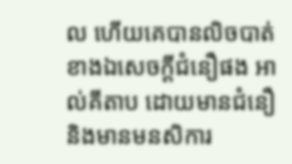ល ហើយគេបានលិចបាត់ខាងឯសេចក្ដីជំនឿផង អាល់គីតាប ដោយមានជំនឿ និងមានមនសិការ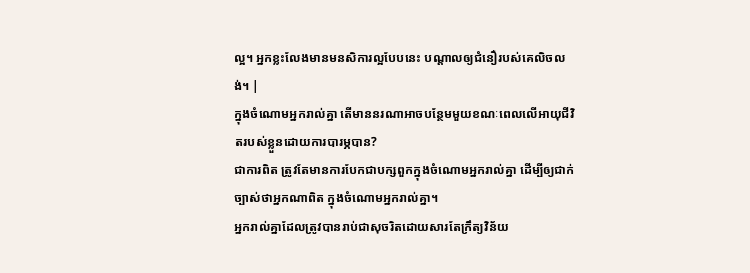ល្អ។ អ្នកខ្លះលែងមានមនសិការល្អបែបនេះ បណ្ដាលឲ្យជំនឿរបស់គេលិចលង់។ |
ក្នុងចំណោមអ្នករាល់គ្នា តើមាននរណាអាចបន្ថែមមួយខណៈពេលលើអាយុជីវិតរបស់ខ្លួនដោយការបារម្ភបាន?
ជាការពិត ត្រូវតែមានការបែកជាបក្សពួកក្នុងចំណោមអ្នករាល់គ្នា ដើម្បីឲ្យជាក់ច្បាស់ថាអ្នកណាពិត ក្នុងចំណោមអ្នករាល់គ្នា។
អ្នករាល់គ្នាដែលត្រូវបានរាប់ជាសុចរិតដោយសារតែក្រឹត្យវិន័យ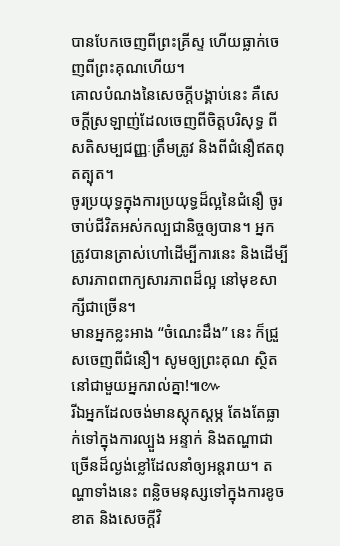បានបែកចេញពីព្រះគ្រីស្ទ ហើយធ្លាក់ចេញពីព្រះគុណហើយ។
គោលបំណងនៃសេចក្ដីបង្គាប់នេះ គឺសេចក្ដីស្រឡាញ់ដែលចេញពីចិត្តបរិសុទ្ធ ពីសតិសម្បជញ្ញៈត្រឹមត្រូវ និងពីជំនឿឥតពុតត្បុត។
ចូរប្រយុទ្ធក្នុងការប្រយុទ្ធដ៏ល្អនៃជំនឿ ចូរចាប់ជីវិតអស់កល្បជានិច្ចឲ្យបាន។ អ្នកត្រូវបានត្រាស់ហៅដើម្បីការនេះ និងដើម្បីសារភាពពាក្យសារភាពដ៏ល្អ នៅមុខសាក្សីជាច្រើន។
មានអ្នកខ្លះអាង “ចំណេះដឹង” នេះ ក៏ជ្រួសចេញពីជំនឿ។ សូមឲ្យព្រះគុណ ស្ថិតនៅជាមួយអ្នករាល់គ្នា!៕៚
រីឯអ្នកដែលចង់មានស្ដុកស្ដម្ភ តែងតែធ្លាក់ទៅក្នុងការល្បួង អន្ទាក់ និងតណ្ហាជាច្រើនដ៏ល្ងង់ខ្លៅដែលនាំឲ្យអន្តរាយ។ តណ្ហាទាំងនេះ ពន្លិចមនុស្សទៅក្នុងការខូចខាត និងសេចក្ដីវិ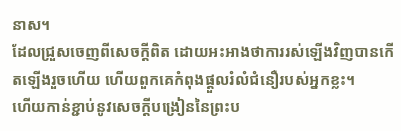នាស។
ដែលជ្រួសចេញពីសេចក្ដីពិត ដោយអះអាងថាការរស់ឡើងវិញបានកើតឡើងរួចហើយ ហើយពួកគេកំពុងផ្ដួលរំលំជំនឿរបស់អ្នកខ្លះ។
ហើយកាន់ខ្ជាប់នូវសេចក្ដីបង្រៀននៃព្រះប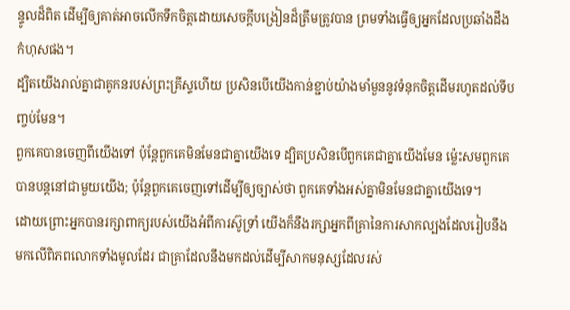ន្ទូលដ៏ពិត ដើម្បីឲ្យគាត់អាចលើកទឹកចិត្តដោយសេចក្ដីបង្រៀនដ៏ត្រឹមត្រូវបាន ព្រមទាំងធ្វើឲ្យអ្នកដែលប្រឆាំងដឹងកំហុសផង។
ដ្បិតយើងរាល់គ្នាជាគូកនរបស់ព្រះគ្រីស្ទហើយ ប្រសិនបើយើងកាន់ខ្ជាប់យ៉ាងមាំមួននូវទំនុកចិត្តដើមរហូតដល់ទីបញ្ចប់មែន។
ពួកគេបានចេញពីយើងទៅ ប៉ុន្តែពួកគេមិនមែនជាគ្នាយើងទេ ដ្បិតប្រសិនបើពួកគេជាគ្នាយើងមែន ម្ល៉េះសមពួកគេបានបន្តនៅជាមួយយើង; ប៉ុន្តែពួកគេចេញទៅដើម្បីឲ្យច្បាស់ថា ពួកគេទាំងអស់គ្នាមិនមែនជាគ្នាយើងទេ។
ដោយព្រោះអ្នកបានរក្សាពាក្យរបស់យើងអំពីការស៊ូទ្រាំ យើងក៏នឹងរក្សាអ្នកពីគ្រានៃការសាកល្បងដែលរៀបនឹងមកលើពិភពលោកទាំងមូលដែរ ជាគ្រាដែលនឹងមកដល់ដើម្បីសាកមនុស្សដែលរស់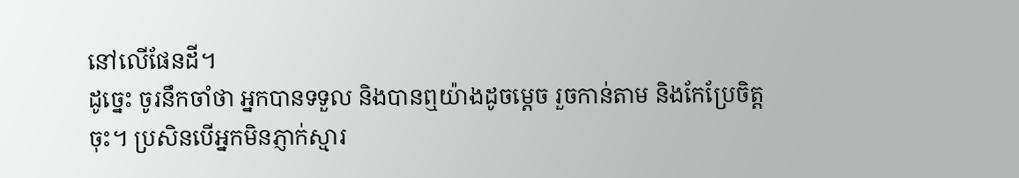នៅលើផែនដី។
ដូច្នេះ ចូរនឹកចាំថា អ្នកបានទទួល និងបានឮយ៉ាងដូចម្ដេច រួចកាន់តាម និងកែប្រែចិត្តចុះ។ ប្រសិនបើអ្នកមិនភ្ញាក់ស្មារ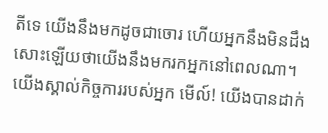តីទេ យើងនឹងមកដូចជាចោរ ហើយអ្នកនឹងមិនដឹងសោះឡើយថាយើងនឹងមករកអ្នកនៅពេលណា។
យើងស្គាល់កិច្ចការរបស់អ្នក មើល៍! យើងបានដាក់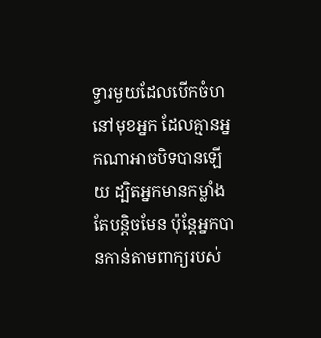ទ្វារមួយដែលបើកចំហនៅមុខអ្នក ដែលគ្មានអ្នកណាអាចបិទបានឡើយ ដ្បិតអ្នកមានកម្លាំងតែបន្តិចមែន ប៉ុន្តែអ្នកបានកាន់តាមពាក្យរបស់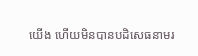យើង ហើយមិនបានបដិសេធនាមរ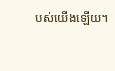បស់យើងឡើយ។